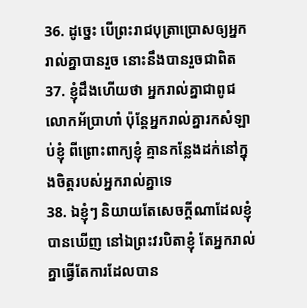36. ដូច្នេះ បើព្រះរាជបុត្រាប្រោសឲ្យអ្នករាល់គ្នាបានរួច នោះនឹងបានរួចជាពិត
37. ខ្ញុំដឹងហើយថា អ្នករាល់គ្នាជាពូជលោកអ័ប្រាហាំ ប៉ុន្តែអ្នករាល់គ្នារកសំឡាប់ខ្ញុំ ពីព្រោះពាក្យខ្ញុំ គ្មានកន្លែងដក់នៅក្នុងចិត្តរបស់អ្នករាល់គ្នាទេ
38. ឯខ្ញុំៗ និយាយតែសេចក្តីណាដែលខ្ញុំបានឃើញ នៅឯព្រះវរបិតាខ្ញុំ តែអ្នករាល់គ្នាធ្វើតែការដែលបាន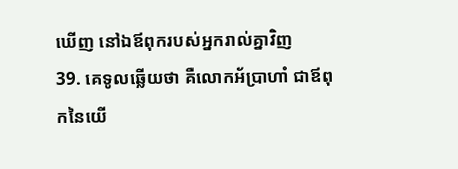ឃើញ នៅឯឪពុករបស់អ្នករាល់គ្នាវិញ
39. គេទូលឆ្លើយថា គឺលោកអ័ប្រាហាំ ជាឪពុកនៃយើ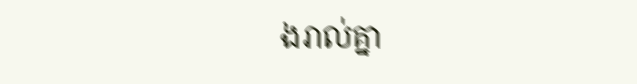ងរាល់គ្នា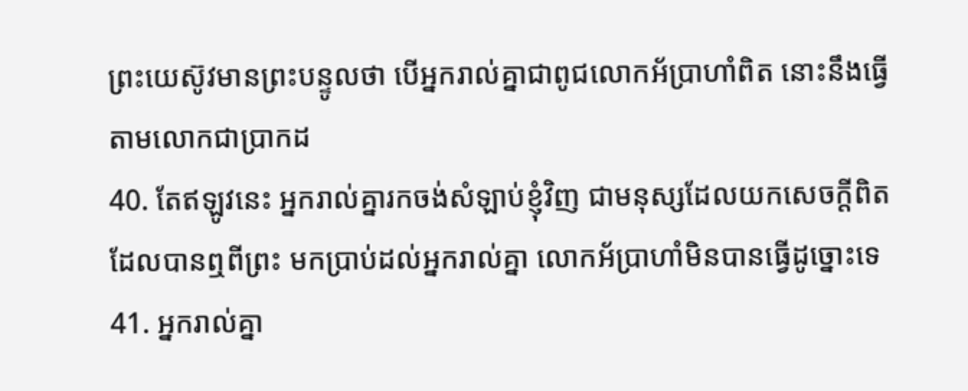ព្រះយេស៊ូវមានព្រះបន្ទូលថា បើអ្នករាល់គ្នាជាពូជលោកអ័ប្រាហាំពិត នោះនឹងធ្វើតាមលោកជាប្រាកដ
40. តែឥឡូវនេះ អ្នករាល់គ្នារកចង់សំឡាប់ខ្ញុំវិញ ជាមនុស្សដែលយកសេចក្តីពិត ដែលបានឮពីព្រះ មកប្រាប់ដល់អ្នករាល់គ្នា លោកអ័ប្រាហាំមិនបានធ្វើដូច្នោះទេ
41. អ្នករាល់គ្នា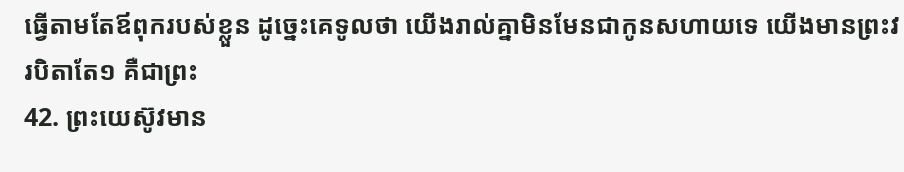ធ្វើតាមតែឪពុករបស់ខ្លួន ដូច្នេះគេទូលថា យើងរាល់គ្នាមិនមែនជាកូនសហាយទេ យើងមានព្រះវរបិតាតែ១ គឺជាព្រះ
42. ព្រះយេស៊ូវមាន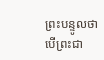ព្រះបន្ទូលថា បើព្រះជា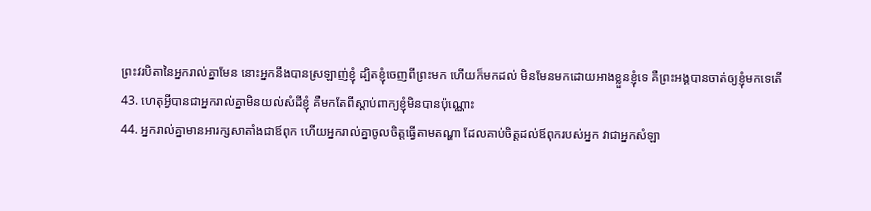ព្រះវរបិតានៃអ្នករាល់គ្នាមែន នោះអ្នកនឹងបានស្រឡាញ់ខ្ញុំ ដ្បិតខ្ញុំចេញពីព្រះមក ហើយក៏មកដល់ មិនមែនមកដោយអាងខ្លួនខ្ញុំទេ គឺព្រះអង្គបានចាត់ឲ្យខ្ញុំមកទេតើ
43. ហេតុអ្វីបានជាអ្នករាល់គ្នាមិនយល់សំដីខ្ញុំ គឺមកតែពីស្តាប់ពាក្យខ្ញុំមិនបានប៉ុណ្ណោះ
44. អ្នករាល់គ្នាមានអារក្សសាតាំងជាឪពុក ហើយអ្នករាល់គ្នាចូលចិត្តធ្វើតាមតណ្ហា ដែលគាប់ចិត្តដល់ឪពុករបស់អ្នក វាជាអ្នកសំឡា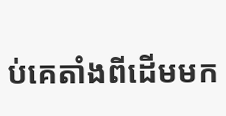ប់គេតាំងពីដើមមក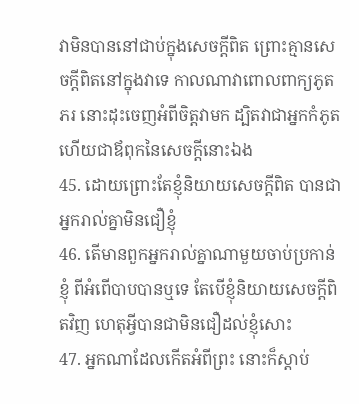វាមិនបាននៅជាប់ក្នុងសេចក្តីពិត ព្រោះគ្មានសេចក្តីពិតនៅក្នុងវាទេ កាលណាវាពោលពាក្យភូតភរ នោះដុះចេញអំពីចិត្តវាមក ដ្បិតវាជាអ្នកកំភូត ហើយជាឪពុកនៃសេចក្តីនោះឯង
45. ដោយព្រោះតែខ្ញុំនិយាយសេចក្តីពិត បានជាអ្នករាល់គ្នាមិនជឿខ្ញុំ
46. តើមានពួកអ្នករាល់គ្នាណាមួយចាប់ប្រកាន់ខ្ញុំ ពីអំពើបាបបានឬទេ តែបើខ្ញុំនិយាយសេចក្តីពិតវិញ ហេតុអ្វីបានជាមិនជឿដល់ខ្ញុំសោះ
47. អ្នកណាដែលកើតអំពីព្រះ នោះក៏ស្តាប់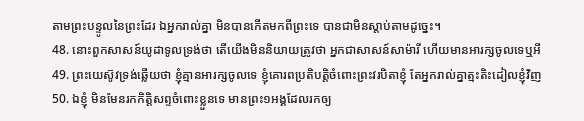តាមព្រះបន្ទូលនៃព្រះដែរ ឯអ្នករាល់គ្នា មិនបានកើតមកពីព្រះទេ បានជាមិនស្តាប់តាមដូច្នេះ។
48. នោះពួកសាសន៍យូដាទូលទ្រង់ថា តើយើងមិននិយាយត្រូវថា អ្នកជាសាសន៍សាម៉ារី ហើយមានអារក្សចូលទេឬអី
49. ព្រះយេស៊ូវទ្រង់ឆ្លើយថា ខ្ញុំគ្មានអារក្សចូលទេ ខ្ញុំគោរពប្រតិបត្តិចំពោះព្រះវរបិតាខ្ញុំ តែអ្នករាល់គ្នាត្មះតិះដៀលខ្ញុំវិញ
50. ឯខ្ញុំ មិនមែនរកកិត្តិសព្ទចំពោះខ្លួនទេ មានព្រះ១អង្គដែលរកឲ្យ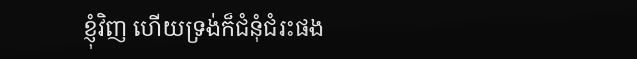ខ្ញុំវិញ ហើយទ្រង់ក៏ជំនុំជំរះផង